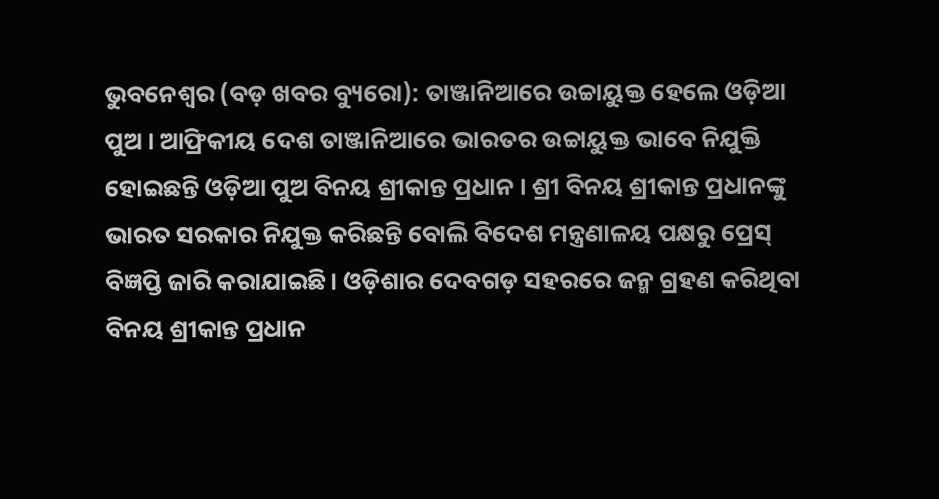ଭୁବନେଶ୍ୱର (ବଡ଼ ଖବର ବ୍ୟୁରୋ): ତାଞ୍ଜାନିଆରେ ଉଚ୍ଚାୟୁକ୍ତ ହେଲେ ଓଡ଼ିଆ ପୁଅ । ଆଫ୍ରିକୀୟ ଦେଶ ତାଞ୍ଜାନିଆରେ ଭାରତର ଉଚ୍ଚାୟୁକ୍ତ ଭାବେ ନିଯୁକ୍ତି ହୋଇଛନ୍ତି ଓଡ଼ିଆ ପୁଅ ବିନୟ ଶ୍ରୀକାନ୍ତ ପ୍ରଧାନ । ଶ୍ରୀ ବିନୟ ଶ୍ରୀକାନ୍ତ ପ୍ରଧାନଙ୍କୁ ଭାରତ ସରକାର ନିଯୁକ୍ତ କରିଛନ୍ତି ବୋଲି ବିଦେଶ ମନ୍ତ୍ରଣାଳୟ ପକ୍ଷରୁ ପ୍ରେସ୍ ବିଜ୍ଞପ୍ତି ଜାରି କରାଯାଇଛି। ଓଡ଼ିଶାର ଦେବଗଡ଼ ସହରରେ ଜନ୍ମ ଗ୍ରହଣ କରିଥିବା ବିନୟ ଶ୍ରୀକାନ୍ତ ପ୍ରଧାନ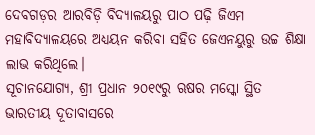ଦେବଗଡ଼ର ଆରବିଡ଼ି ବିଦ୍ୟାଳୟରୁ ପାଠ ପଢ଼ି ଜିଏମ ମହାବିଦ୍ୟାଳୟରେ ଅଧ୍ୟୟନ କରିବା ସହିତ ଜେଏନୟୁରୁ ଉଚ୍ଚ ଶିକ୍ଷା ଲାଭ କରିଥିଲେ।
ସୂଚାନଯୋଗ୍ୟ, ଶ୍ରୀ ପ୍ରଧାନ ୨୦୧୯ରୁ ଋଷର ମସ୍କୋ ସ୍ଥିତ ଭାରତୀୟ ଦୂତାବାସରେ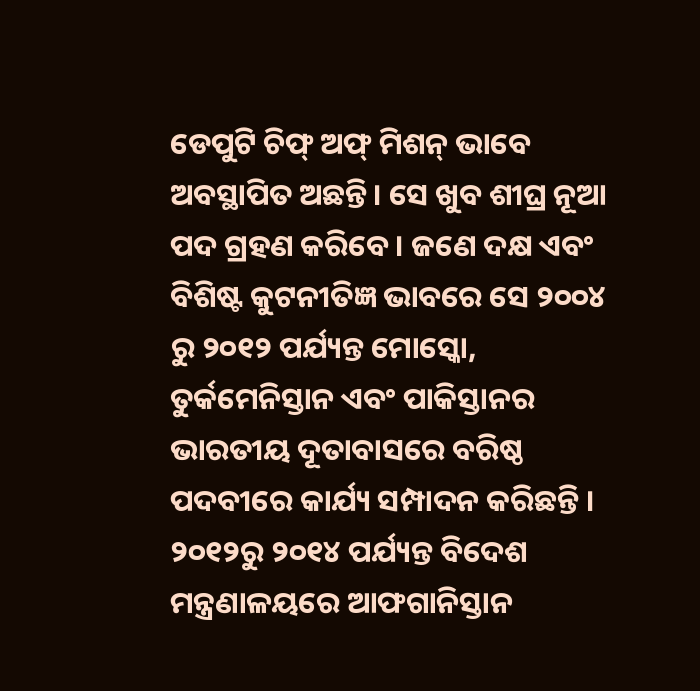ଡେପୁଟି ଚିଫ୍ ଅଫ୍ ମିଶନ୍ ଭାବେ ଅବସ୍ଥାପିତ ଅଛନ୍ତି। ସେ ଖୁବ ଶୀଘ୍ର ନୂଆ ପଦ ଗ୍ରହଣ କରିବେ । ଜଣେ ଦକ୍ଷ ଏବଂ ବିଶିଷ୍ଟ କୁଟନୀତିଜ୍ଞ ଭାବରେ ସେ ୨୦୦୪ ରୁ ୨୦୧୨ ପର୍ଯ୍ୟନ୍ତ ମୋସ୍କୋ, ତୁର୍କମେନିସ୍ତାନ ଏବଂ ପାକିସ୍ତାନର ଭାରତୀୟ ଦୂତାବାସରେ ବରିଷ୍ଠ ପଦବୀରେ କାର୍ଯ୍ୟ ସମ୍ପାଦନ କରିଛନ୍ତି । ୨୦୧୨ରୁ ୨୦୧୪ ପର୍ଯ୍ୟନ୍ତ ବିଦେଶ ମନ୍ତ୍ରଣାଳୟରେ ଆଫଗାନିସ୍ତାନ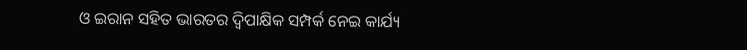ଓ ଇରାନ ସହିତ ଭାରତର ଦ୍ୱିପାକ୍ଷିକ ସମ୍ପର୍କ ନେଇ କାର୍ଯ୍ୟ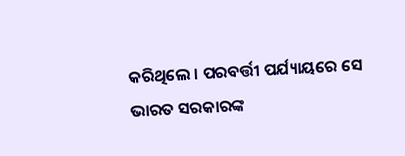କରିଥିଲେ । ପରବର୍ତ୍ତୀ ପର୍ଯ୍ୟାୟରେ ସେ ଭାରତ ସରକାରଙ୍କ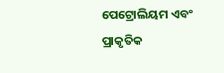ପେଟ୍ରୋଲିୟମ ଏବଂ ପ୍ରାକୃତିକ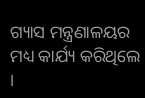ଗ୍ୟାସ ମନ୍ତ୍ରଣାଳୟର ମଧ୍ୟ କାର୍ଯ୍ୟ କରିଥିଲେ ।